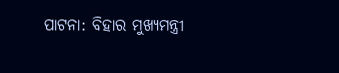ପାଟନା: ବିହାର ମୁଖ୍ୟମନ୍ତ୍ରୀ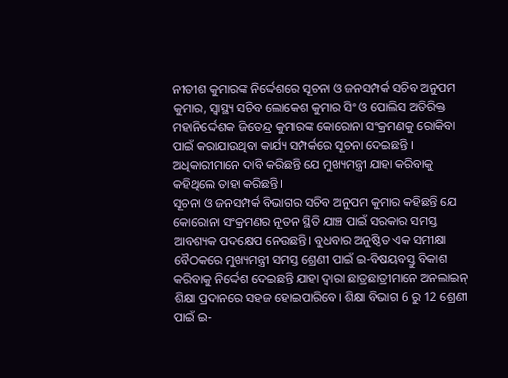ନୀତୀଶ କୁମାରଙ୍କ ନିର୍ଦ୍ଦେଶରେ ସୂଚନା ଓ ଜନସମ୍ପର୍କ ସଚିବ ଅନୁପମ କୁମାର, ସ୍ବାସ୍ଥ୍ୟ ସଚିବ ଲୋକେଶ କୁମାର ସିଂ ଓ ପୋଲିସ ଅତିରିକ୍ତ ମହାନିର୍ଦ୍ଦେଶକ ଜିତେନ୍ଦ୍ର କୁମାରଙ୍କ କୋରୋନା ସଂକ୍ରମଣକୁ ରୋକିବା ପାଇଁ କରାଯାଉଥିବା କାର୍ଯ୍ୟ ସମ୍ପର୍କରେ ସୂଚନା ଦେଇଛନ୍ତି । ଅଧିକାରୀମାନେ ଦାବି କରିଛନ୍ତି ଯେ ମୁଖ୍ୟମନ୍ତ୍ରୀ ଯାହା କରିବାକୁ କହିଥିଲେ ତାହା କରିଛନ୍ତି।
ସୂଚନା ଓ ଜନସମ୍ପର୍କ ବିଭାଗର ସଚିବ ଅନୁପମ କୁମାର କହିଛନ୍ତି ଯେ କୋରୋନା ସଂକ୍ରମଣର ନୂତନ ସ୍ଥିତି ଯାଞ୍ଚ ପାଇଁ ସରକାର ସମସ୍ତ ଆବଶ୍ୟକ ପଦକ୍ଷେପ ନେଉଛନ୍ତି। ବୁଧବାର ଅନୁଷ୍ଠିତ ଏକ ସମୀକ୍ଷା ବୈଠକରେ ମୁଖ୍ୟମନ୍ତ୍ରୀ ସମସ୍ତ ଶ୍ରେଣୀ ପାଇଁ ଇ-ବିଷୟବସ୍ତୁ ବିକାଶ କରିବାକୁ ନିର୍ଦ୍ଦେଶ ଦେଇଛନ୍ତି ଯାହା ଦ୍ବାରା ଛାତ୍ରଛାତ୍ରୀମାନେ ଅନଲାଇନ୍ ଶିକ୍ଷା ପ୍ରଦାନରେ ସହଜ ହୋଇପାରିବେ। ଶିକ୍ଷା ବିଭାଗ 6 ରୁ 12 ଶ୍ରେଣୀ ପାଇଁ ଇ-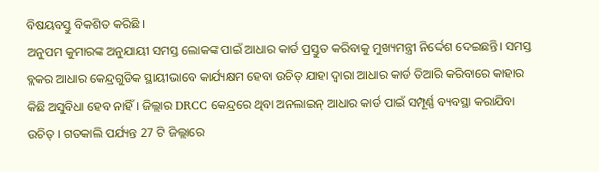ବିଷୟବସ୍ତୁ ବିକଶିତ କରିଛି ।
ଅନୁପମ କୁମାରଙ୍କ ଅନୁଯାୟୀ ସମସ୍ତ ଲୋକଙ୍କ ପାଇଁ ଆଧାର କାର୍ଡ ପ୍ରସ୍ତୁତ କରିବାକୁ ମୁଖ୍ୟମନ୍ତ୍ରୀ ନିର୍ଦ୍ଦେଶ ଦେଇଛନ୍ତି। ସମସ୍ତ ବ୍ଲକର ଆଧାର କେନ୍ଦ୍ରଗୁଡିକ ସ୍ଥାୟୀଭାବେ କାର୍ଯ୍ୟକ୍ଷମ ହେବା ଉଚିତ୍ ଯାହା ଦ୍ବାରା ଆଧାର କାର୍ଡ ତିଆରି କରିବାରେ କାହାର କିଛି ଅସୁବିଧା ହେବ ନାହିଁ । ଜିଲ୍ଲାର DRCC କେନ୍ଦ୍ରରେ ଥିବା ଅନଲାଇନ୍ ଆଧାର କାର୍ଡ ପାଇଁ ସମ୍ପୂର୍ଣ୍ଣ ବ୍ୟବସ୍ଥା କରାଯିବା ଉଚିତ୍ । ଗତକାଲି ପର୍ଯ୍ୟନ୍ତ 27 ଟି ଜିଲ୍ଲାରେ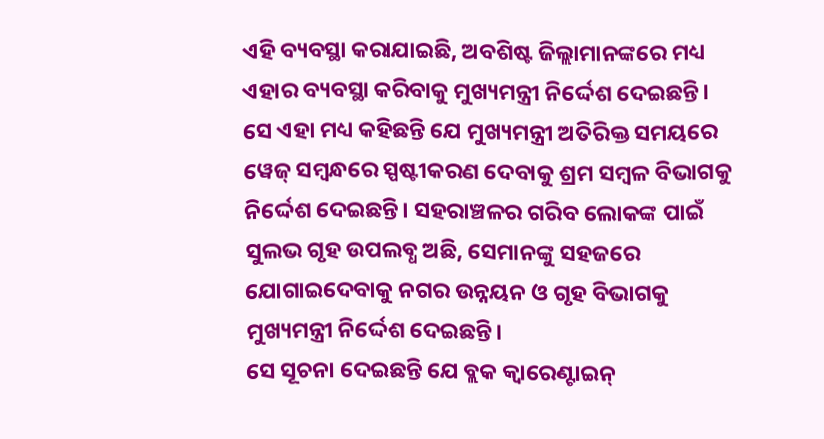ଏହି ବ୍ୟବସ୍ଥା କରାଯାଇଛି, ଅବଶିଷ୍ଟ ଜିଲ୍ଲାମାନଙ୍କରେ ମଧ୍ୟ ଏହାର ବ୍ୟବସ୍ଥା କରିବାକୁ ମୁଖ୍ୟମନ୍ତ୍ରୀ ନିର୍ଦ୍ଦେଶ ଦେଇଛନ୍ତି।
ସେ ଏହା ମଧ୍ୟ କହିଛନ୍ତି ଯେ ମୁଖ୍ୟମନ୍ତ୍ରୀ ଅତିରିକ୍ତ ସମୟରେ ୱେଜ୍ ସମ୍ବନ୍ଧରେ ସ୍ପଷ୍ଟୀକରଣ ଦେବାକୁ ଶ୍ରମ ସମ୍ବଳ ବିଭାଗକୁ ନିର୍ଦ୍ଦେଶ ଦେଇଛନ୍ତି। ସହରାଞ୍ଚଳର ଗରିବ ଲୋକଙ୍କ ପାଇଁ ସୁଲଭ ଗୃହ ଉପଲବ୍ଧ ଅଛି, ସେମାନଙ୍କୁ ସହଜରେ ଯୋଗାଇଦେବାକୁ ନଗର ଉନ୍ନୟନ ଓ ଗୃହ ବିଭାଗକୁ ମୁଖ୍ୟମନ୍ତ୍ରୀ ନିର୍ଦ୍ଦେଶ ଦେଇଛନ୍ତି।
ସେ ସୂଚନା ଦେଇଛନ୍ତି ଯେ ବ୍ଲକ କ୍ବାରେଣ୍ଟାଇନ୍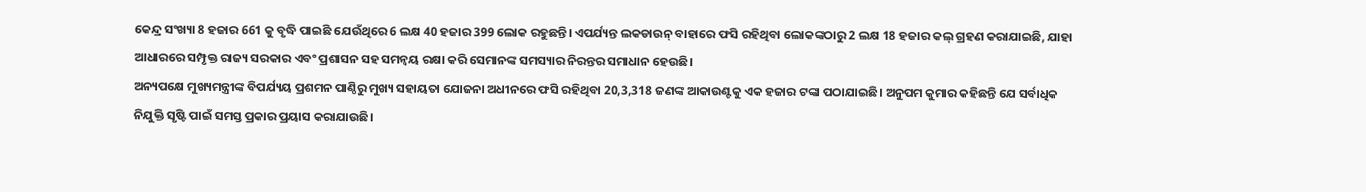କେନ୍ଦ୍ର ସଂଖ୍ୟା 8 ହଜାର 661 କୁ ବୃଦ୍ଧି ପାଇଛି ଯେଉଁଥିରେ 6 ଲକ୍ଷ 40 ହଜାର 399 ଲୋକ ରହୁଛନ୍ତି। ଏପର୍ଯ୍ୟନ୍ତ ଲକଡାଉନ୍ ବାହାରେ ଫସି ରହିଥିବା ଲୋକଙ୍କଠାରୁ 2 ଲକ୍ଷ 18 ହଜାର କଲ୍ ଗ୍ରହଣ କରାଯାଇଛି, ଯାହା ଆଧାରରେ ସମ୍ପୃକ୍ତ ରାଜ୍ୟ ସରକାର ଏବଂ ପ୍ରଶାସନ ସହ ସମନ୍ବୟ ରକ୍ଷା କରି ସେମାନଙ୍କ ସମସ୍ୟାର ନିରନ୍ତର ସମାଧାନ ହେଉଛି।
ଅନ୍ୟପକ୍ଷେ ମୁଖ୍ୟମନ୍ତ୍ରୀଙ୍କ ବିପର୍ଯ୍ୟୟ ପ୍ରଶମନ ପାଣ୍ଠିରୁ ମୁଖ୍ୟ ସହାୟତା ଯୋଜନା ଅଧୀନରେ ଫସି ରହିଥିବା 20,3,318 ଜଣଙ୍କ ଆକାଉଣ୍ଟକୁ ଏକ ହଜାର ଟଙ୍କା ପଠାଯାଇଛି। ଅନୁପମ କୁମାର କହିଛନ୍ତି ଯେ ସର୍ବାଧିକ ନିଯୁକ୍ତି ସୃଷ୍ଟି ପାଇଁ ସମସ୍ତ ପ୍ରକାର ପ୍ରୟାସ କରାଯାଉଛି।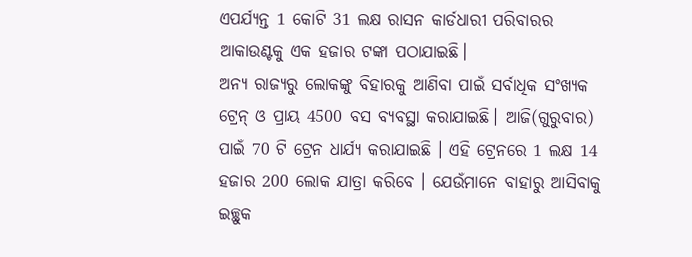ଏପର୍ଯ୍ୟନ୍ତ 1 କୋଟି 31 ଲକ୍ଷ ରାସନ କାର୍ଡଧାରୀ ପରିବାରର ଆକାଉଣ୍ଟକୁ ଏକ ହଜାର ଟଙ୍କା ପଠାଯାଇଛି।
ଅନ୍ୟ ରାଜ୍ୟରୁ ଲୋକଙ୍କୁ ବିହାରକୁ ଆଣିବା ପାଇଁ ସର୍ବାଧିକ ସଂଖ୍ୟକ ଟ୍ରେନ୍ ଓ ପ୍ରାୟ 4500 ବସ ବ୍ୟବସ୍ଥା କରାଯାଇଛି। ଆଜି(ଗୁରୁବାର) ପାଇଁ 70 ଟି ଟ୍ରେନ ଧାର୍ଯ୍ୟ କରାଯାଇଛି । ଏହି ଟ୍ରେନରେ 1 ଲକ୍ଷ 14 ହଜାର 200 ଲୋକ ଯାତ୍ରା କରିବେ । ଯେଉଁମାନେ ବାହାରୁ ଆସିବାକୁ ଇଚ୍ଛୁକ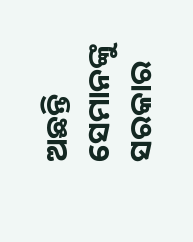ଅଛନ୍ତି ସେମାନଙ୍କୁ ସରକାର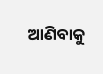ଆଣିବାକୁ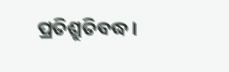ପ୍ରତିଶ୍ରୁତିବଦ୍ଧ।